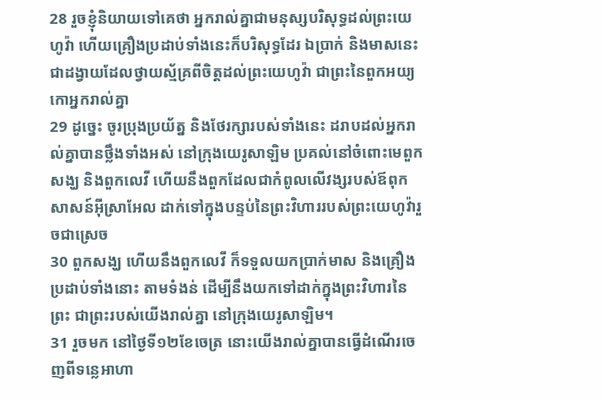28 រួចខ្ញុំនិយាយទៅគេថា អ្នករាល់គ្នាជាមនុស្សបរិសុទ្ធដល់ព្រះយេហូវ៉ា ហើយគ្រឿងប្រដាប់ទាំងនេះក៏បរិសុទ្ធដែរ ឯប្រាក់ និងមាសនេះ ជាដង្វាយដែលថ្វាយស្ម័គ្រពីចិត្តដល់ព្រះយេហូវ៉ា ជាព្រះនៃពួកអយ្យកោអ្នករាល់គ្នា
29 ដូច្នេះ ចូរប្រុងប្រយ័ត្ន និងថែរក្សារបស់ទាំងនេះ ដរាបដល់អ្នករាល់គ្នាបានថ្លឹងទាំងអស់ នៅក្រុងយេរូសាឡិម ប្រគល់នៅចំពោះមេពួកសង្ឃ និងពួកលេវី ហើយនឹងពួកដែលជាកំពូលលើវង្សរបស់ឪពុកសាសន៍អ៊ីស្រាអែល ដាក់ទៅក្នុងបន្ទប់នៃព្រះវិហាររបស់ព្រះយេហូវ៉ារួចជាស្រេច
30 ពួកសង្ឃ ហើយនឹងពួកលេវី ក៏ទទួលយកប្រាក់មាស និងគ្រឿងប្រដាប់ទាំងនោះ តាមទំងន់ ដើម្បីនឹងយកទៅដាក់ក្នុងព្រះវិហារនៃព្រះ ជាព្រះរបស់យើងរាល់គ្នា នៅក្រុងយេរូសាឡិម។
31 រួចមក នៅថ្ងៃទី១២ខែចេត្រ នោះយើងរាល់គ្នាបានធ្វើដំណើរចេញពីទន្លេអាហា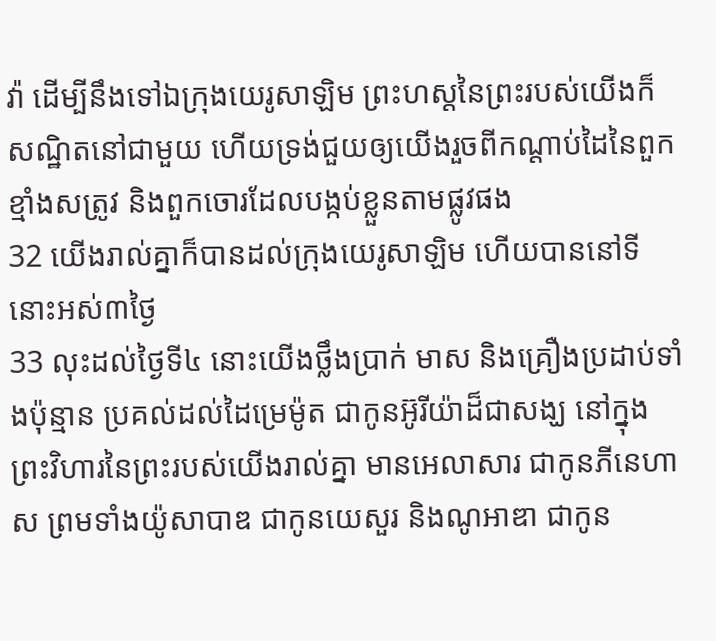វ៉ា ដើម្បីនឹងទៅឯក្រុងយេរូសាឡិម ព្រះហស្តនៃព្រះរបស់យើងក៏សណ្ឋិតនៅជាមួយ ហើយទ្រង់ជួយឲ្យយើងរួចពីកណ្តាប់ដៃនៃពួកខ្មាំងសត្រូវ និងពួកចោរដែលបង្កប់ខ្លួនតាមផ្លូវផង
32 យើងរាល់គ្នាក៏បានដល់ក្រុងយេរូសាឡិម ហើយបាននៅទីនោះអស់៣ថ្ងៃ
33 លុះដល់ថ្ងៃទី៤ នោះយើងថ្លឹងប្រាក់ មាស និងគ្រឿងប្រដាប់ទាំងប៉ុន្មាន ប្រគល់ដល់ដៃម្រេម៉ូត ជាកូនអ៊ូរីយ៉ាដ៏ជាសង្ឃ នៅក្នុងព្រះវិហារនៃព្រះរបស់យើងរាល់គ្នា មានអេលាសារ ជាកូនភីនេហាស ព្រមទាំងយ៉ូសាបាឌ ជាកូនយេសួរ និងណូអាឌា ជាកូន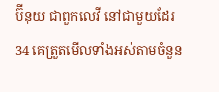ប៊ីនុយ ជាពួកលេវី នៅជាមួយដែរ
34 គេត្រួតមើលទាំងអស់តាមចំនួន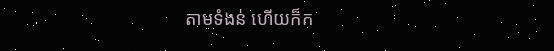តាមទំងន់ ហើយក៏ក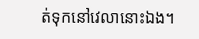ត់ទុកនៅវេលានោះឯង។